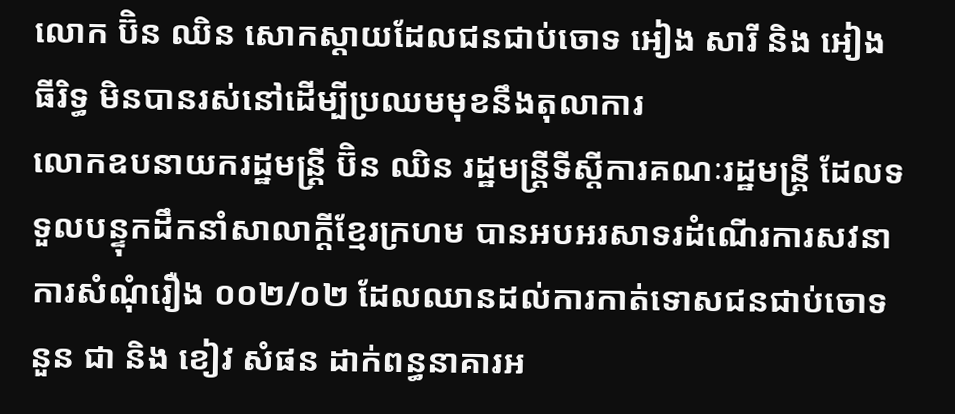លោក ប៊ិន ឈិន សោកស្តាយដែលជនជាប់ចោទ អៀង សារី និង អៀង ធីរិទ្ធ មិនបានរស់នៅដើម្បីប្រឈមមុខនឹងតុលាការ
លោកឧបនាយករដ្ឋមន្ត្រី ប៊ិន ឈិន រដ្ឋមន្ត្រីទីស្តីការគណៈរដ្ឋមន្ត្រី ដែលទទួលបន្ទុកដឹកនាំសាលាក្តីខ្មែរក្រហម បានអបអរសាទរដំណើរការសវនាការសំណុំរឿង ០០២/០២ ដែលឈានដល់ការកាត់ទោសជនជាប់ចោទ នួន ជា និង ខៀវ សំផន ដាក់ពន្ធនាគារអ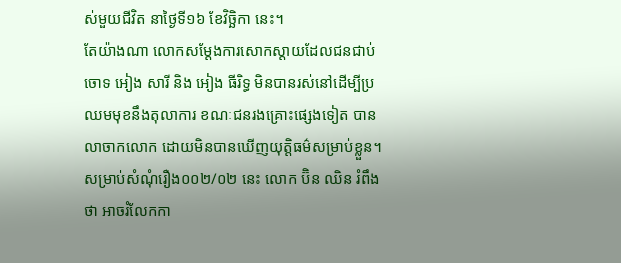ស់មួយជីវិត នាថ្ងៃទី១៦ ខែវិច្ឆិកា នេះ។
តែយ៉ាងណា លោកសម្តែងការសោកស្តាយដែលជនជាប់ចោទ អៀង សារី និង អៀង ធីរិទ្ធ មិនបានរស់នៅដើម្បីប្រឈមមុខនឹងតុលាការ ខណៈជនរងគ្រោះផ្សេងទៀត បានលាចាកលោក ដោយមិនបានឃើញយុត្តិធម៌សម្រាប់ខ្លួន។
សម្រាប់សំណុំរឿង០០២/០២ នេះ លោក ប៊ិន ឈិន រំពឹងថា អាចរំលែកកា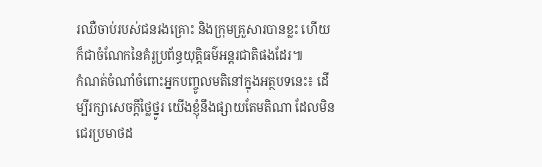រឈឺចាប់របស់ជនរងគ្រោះ និងក្រុមគ្រួសារបានខ្លះ ហើយក៏ជាចំណែកនៃគំរូប្រព័ន្ធយុត្តិធម៌អន្តរជាតិផងដែរ៕
កំណត់ចំណាំចំពោះអ្នកបញ្ចូលមតិនៅក្នុងអត្ថបទនេះ៖ ដើម្បីរក្សាសេចក្ដីថ្លៃថ្នូរ យើងខ្ញុំនឹងផ្សាយតែមតិណា ដែលមិនជេរប្រមាថដ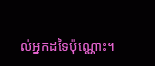ល់អ្នកដទៃប៉ុណ្ណោះ។